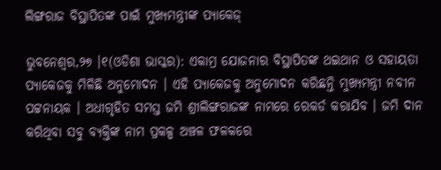ଲିଙ୍ଗରାଜ ବିସ୍ଥାପିତଙ୍କ ପାଇଁ ମୁଖ୍ୟମନ୍ତ୍ରୀଙ୍କ ପ୍ୟାକେଜ୍

ଭୁବନେଶ୍ୱର,୨୭ ।୧(ଓଡିଶା ଭାସ୍କର): ଏକାମ୍ର ଯୋଜନାର ବିସ୍ଥାପିତଙ୍କ ଥଇଥାନ ଓ ସହାୟତା ପ୍ୟାକେଜକୁ ମିଳିଛି ଅନୁମୋଦନ । ଏହି ପ୍ୟାକେଜକୁ ଅନୁମୋଦନ କରିଛନ୍ତି ମୁଖ୍ୟମନ୍ତ୍ରୀ ନବୀନ ପଟ୍ଟନାୟକ । ଅଧୀଗୃହିତ ସମସ୍ତ ଜମି ଶ୍ରୀଲିଙ୍ଗରାଜଙ୍କ ନାମରେ ରେକର୍ଡ କରାଯିବ । ଜମି ଦାନ କରିଥିବା ସବୁ ବ୍ୟକ୍ତିଙ୍କ ନାମ ପ୍ରକଳ୍ପ ଅଞ୍ଚଳ ଫଳକରେ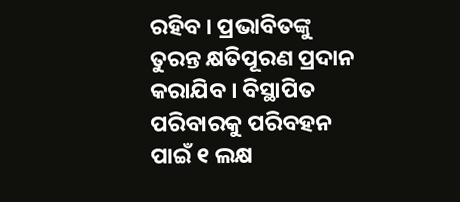ରହିବ । ପ୍ରଭାବିତଙ୍କୁ ତୁରନ୍ତ କ୍ଷତିପୂରଣ ପ୍ରଦାନ କରାଯିବ । ବିସ୍ଥାପିତ ପରିବାରକୁ ପରିବହନ ପାଇଁ ୧ ଲକ୍ଷ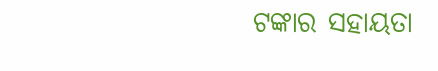ଟଙ୍କାର ସହାୟତା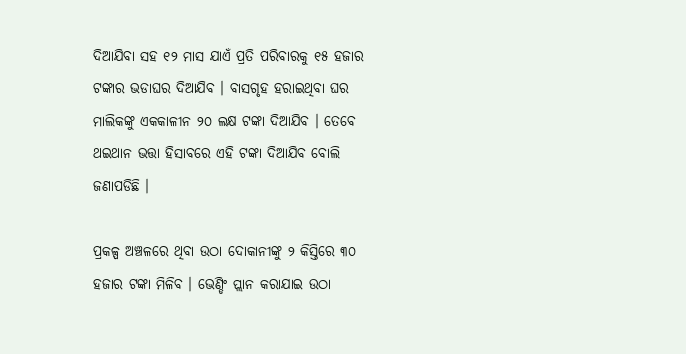ଦିଆଯିବା ସହ ୧୨ ମାସ ଯାଏଁ ପ୍ରତି ପରିବାରକୁ ୧୫ ହଜାର ଟଙ୍କାର ଭଡାଘର ଦିଆଯିବ । ବାସଗୃହ ହରାଇଥିବା ଘର ମାଲିକଙ୍କୁ ଏକକାଳୀନ ୨୦ ଲକ୍ଷ ଟଙ୍କା ଦିଆଯିବ । ତେବେ ଥଇଥାନ ଭତ୍ତା ହିସାବରେ ଏହି ଟଙ୍କା ଦିଆଯିବ ବୋଲି ଜଣାପଡିଛି ।

ପ୍ରକଳ୍ପ ଅଞ୍ଚଳରେ ଥିବା ଉଠା ଦୋକାନୀଙ୍କୁ ୨ କିସ୍ତିରେ ୩୦ ହଜାର ଟଙ୍କା ମିଳିବ । ଭେଣ୍ଡିଂ ପ୍ଲାନ କରାଯାଇ ଉଠା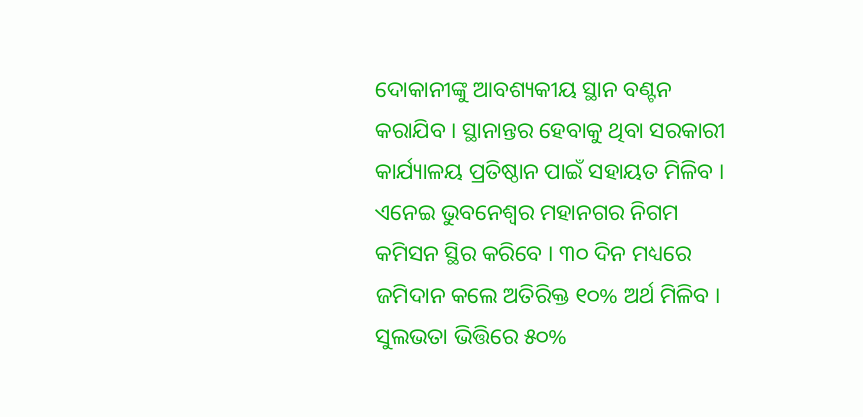ଦୋକାନୀଙ୍କୁ ଆବଶ୍ୟକୀୟ ସ୍ଥାନ ବଣ୍ଟନ କରାଯିବ । ସ୍ଥାନାନ୍ତର ହେବାକୁ ଥିବା ସରକାରୀ କାର୍ଯ୍ୟାଳୟ ପ୍ରତିଷ୍ଠାନ ପାଇଁ ସହାୟତ ମିଳିବ । ଏନେଇ ଭୁବନେଶ୍ୱର ମହାନଗର ନିଗମ କମିସନ ସ୍ଥିର କରିବେ । ୩୦ ଦିନ ମଧ୍ୟରେ ଜମିଦାନ କଲେ ଅତିରିକ୍ତ ୧୦% ଅର୍ଥ ମିଳିବ । ସୁଲଭତା ଭିତ୍ତିରେ ୫୦%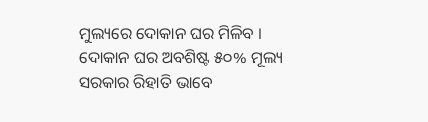ମୁଲ୍ୟରେ ଦୋକାନ ଘର ମିଳିବ । ଦୋକାନ ଘର ଅବଶିଷ୍ଟ ୫୦% ମୂଲ୍ୟ ସରକାର ରିହାତି ଭାବେ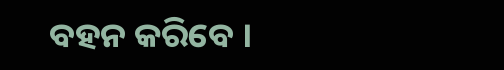ବହନ କରିବେ ।